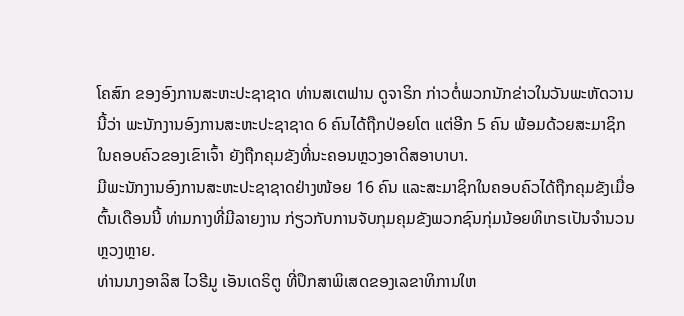ໂຄສົກ ຂອງອົງການສະຫະປະຊາຊາດ ທ່ານສເຕຟານ ດູຈາຣິກ ກ່າວຕໍ່ພວກນັກຂ່າວໃນວັນພະຫັດວານນີ້ວ່າ ພະນັກງານອົງການສະຫະປະຊາຊາດ 6 ຄົນໄດ້ຖືກປ່ອຍໂຕ ແຕ່ອີກ 5 ຄົນ ພ້ອມດ້ວຍສະມາຊິກໃນຄອບຄົວຂອງເຂົາເຈົ້າ ຍັງຖືກຄຸມຂັງທີ່ນະຄອນຫຼວງອາດິສອາບາບາ.
ມີພະນັກງານອົງການສະຫະປະຊາຊາດຢ່າງໜ້ອຍ 16 ຄົນ ແລະສະມາຊິກໃນຄອບຄົວໄດ້ຖືກຄຸມຂັງເມື່ອຕົ້ນເດືອນນີ້ ທ່າມກາງທີ່ມີລາຍງານ ກ່ຽວກັບການຈັບກຸມຄຸມຂັງພວກຊົນກຸ່ມນ້ອຍທິເກຣເປັນຈຳນວນຫຼວງຫຼາຍ.
ທ່ານນາງອາລິສ ໄວຣີມູ ເອັນເດຣິຕູ ທີ່ປຶກສາພິເສດຂອງເລຂາທິການໃຫ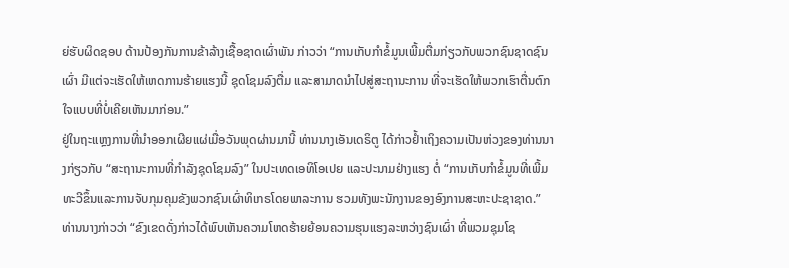ຍ່ຮັບຜິດຊອບ ດ້ານປ້ອງກັນການຂ້າລ້າງເຊື້ອຊາດເຜົ່າພັນ ກ່າວວ່າ “ການເກັບກຳຂໍ້ມູນເພີ້ມຕື່ມກ່ຽວກັບພວກຊົນຊາດຊົນເຜົ່າ ມີແຕ່ຈະເຮັດໃຫ້ເຫດການຮ້າຍແຮງນີ້ ຊຸດໂຊມລົງຕື່ມ ແລະສາມາດນຳໄປສູ່ສະຖານະການ ທີ່ຈະເຮັດໃຫ້ພວກເຮົາຕື່ນຕົກໃຈແບບທີ່ບໍ່ເຄີຍເຫັນມາກ່ອນ.”
ຢູ່ໃນຖະແຫຼງການທີ່ນຳອອກເຜີຍແຜ່ເມື່ອວັນພຸດຜ່ານມານີ້ ທ່ານນາງເອັນເດຣິຕູ ໄດ້ກ່າວຢ້ຳເຖິງຄວາມເປັນຫ່ວງຂອງທ່ານນາງກ່ຽວກັບ “ສະຖານະການທີ່ກຳລັງຊຸດໂຊມລົງ” ໃນປະເທດເອທິໂອເປຍ ແລະປະນາມຢ່າງແຮງ ຕໍ່ “ການເກັບກຳຂໍ້ມູນທີ່ເພີ້ມທະວີຂຶ້ນແລະການຈັບກຸມຄຸມຂັງພວກຊົນເຜົ່າທິເກຣໂດຍພາລະການ ຮວມທັງພະນັກງານຂອງອົງການສະຫະປະຊາຊາດ.”
ທ່ານນາງກ່າວວ່າ “ຂົງເຂດດັ່ງກ່າວໄດ້ພົບເຫັນຄວາມໂຫດຮ້າຍຍ້ອນຄວາມຮຸນແຮງລະຫວ່າງຊົນເຜົ່າ ທີ່ພວມຊຸມໂຊ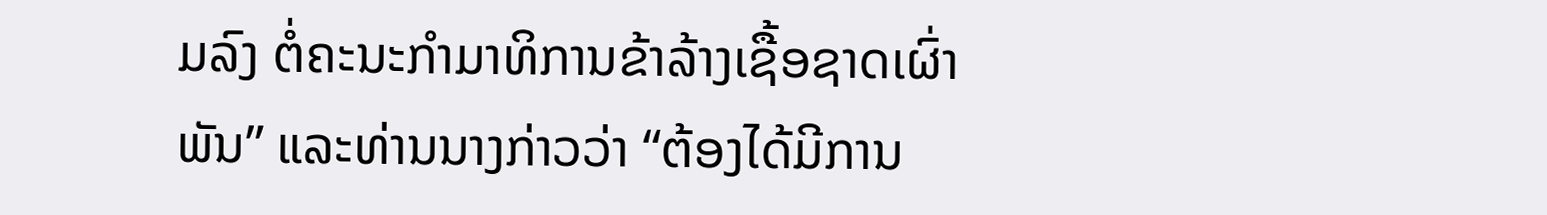ມລົງ ຕໍ່ຄະນະກຳມາທິການຂ້າລ້າງເຊື້ອຊາດເຜົ່າພັນ” ແລະທ່ານນາງກ່າວວ່າ “ຕ້ອງໄດ້ມີການ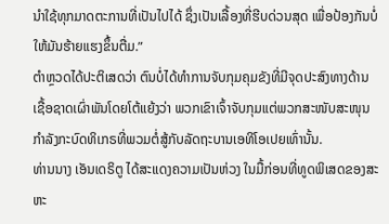ນຳໃຊ້ທຸກມາດຕະການທີ່ເປັນໄປໄດ້ ຊຶ່ງເປັນເລື້ອງທີ່ຮີບດ່ວນສຸດ ເພື່ອປ້ອງກັນບໍ່ໃຫ້ມັນຮ້າຍແຮງຂຶ້ນຕື່ມ.”
ຕຳຫຼວດໄດ້ປະຕິເສດວ່າ ຕົນບໍ່ໄດ້ທຳການຈັບກຸມຄຸມຂັງທີ່ມີຈຸດປະສົງທາງດ້ານເຊື້ອຊາດເຜົ່າພັນໂດຍໂຕ້ແຍ້ງວ່າ ພວກເຂົາເຈົ້າຈັບກຸມແຕ່ພວກສະໜັບສະໜຸນກຳລັງກະບົດທິເກຣທີ່ພວມຕໍ່ສູ້ກັບລັດຖະບານເອທິໂອເປຍເທົ່ານັ້ນ.
ທ່ານນາງ ເອັນເດຣິຕູ ໄດ້ສະແດງຄວາມເປັນຫ່ວງ ໃນມື້ກ່ອນທີ່ທູດພິເສດຂອງສະຫະ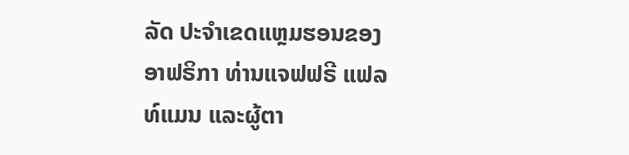ລັດ ປະຈຳເຂດແຫຼມຮອນຂອງອາຟຣິກາ ທ່ານແຈຟຟຣີ ແຟລທ໌ແມນ ແລະຜູ້ຕາ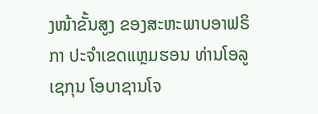ງໜ້າຂັ້ນສູງ ຂອງສະຫະພາບອາຟຣິກາ ປະຈຳເຂດແຫຼມຮອນ ທ່ານໂອລູເຊກຸນ ໂອບາຊານໂຈ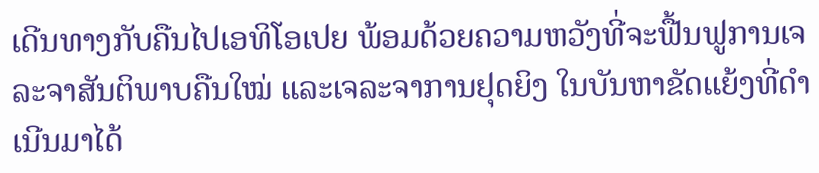ເດີນທາງກັບຄືນໄປເອທິໂອເປຍ ພ້ອມດ້ວຍຄວາມຫວັງທີ່ຈະຟື້ນຟູການເຈລະຈາສັນຕິພາບຄືນໃໝ່ ແລະເຈລະຈາການຢຸດຍິງ ໃນບັນຫາຂັດແຍ້ງທີ່ດຳເນີນມາໄດ້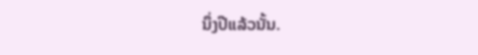ນຶ່ງປີແລ້ວນັ້ນ.